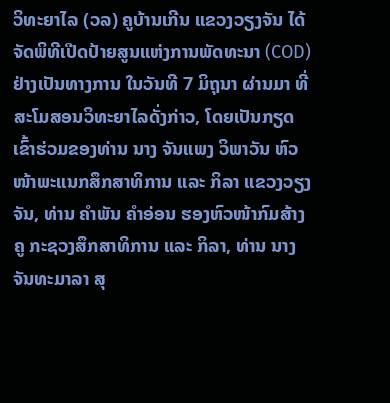ວິທະຍາໄລ (ວລ) ຄູບ້ານເກີນ ແຂວງວຽງຈັນ ໄດ້ຈັດພິທີເປີດປ້າຍສູນແຫ່ງການພັດທະນາ (COD) ຢ່າງເປັນທາງການ ໃນວັນທີ 7 ມິຖຸນາ ຜ່ານມາ ທີ່ສະໂມສອນວິທະຍາໄລດັ່ງກ່າວ, ໂດຍເປັນກຽດເຂົ້າຮ່ວມຂອງທ່ານ ນາງ ຈັນແພງ ວິພາວັນ ຫົວໜ້າພະແນກສຶກສາທິການ ແລະ ກິລາ ແຂວງວຽງຈັນ, ທ່ານ ຄຳພັນ ຄຳອ່ອນ ຮອງຫົວໜ້າກົມສ້າງຄູ ກະຊວງສຶກສາທິການ ແລະ ກິລາ, ທ່ານ ນາງ ຈັນທະມາລາ ສຸ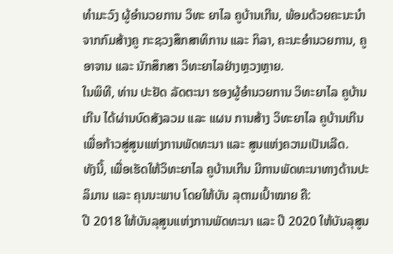ທຳມະວົງ ຜູ້ອຳນວຍການ ວິທະ ຍາໄລ ຄູບ້ານເກີນ, ພ້ອມດ້ວຍຄະນະນຳຈາກກົມສ້າງຄູ ກະຊວງສຶກສາທິການ ແລະ ກິລາ, ຄະນະອຳນວຍການ, ຄູອາຈານ ແລະ ນັກສຶກສາ ວິທະຍາໄລຢ່າງຫຼວງຫຼາຍ.
ໃນພິທີ, ທ່ານ ປະຢັດ ລັດຕະນາ ຮອງຜູ້ອຳນວຍການ ວິທະຍາໄລ ຄູບ້ານເກີນ ໄດ້ຜ່ານບົດສັງລວມ ແລະ ແຜນ ການສ້າງ ວິທະຍາໄລ ຄູບ້ານເກີນ ເພື່ອກ້າວສູ່ສູນແຫ່ງການພັດທະນາ ແລະ ສູນແຫ່ງຄວາມເປັນເລີດ.
ທັງນີ້, ເພື່ອເຮັດໃຫ້ວິທະຍາໄລ ຄູບ້ານເກີນ ມີການພັດທະນາທາງດ້ານປະລິມານ ແລະ ຄຸນນະພາບ ໂດຍໃຫ້ບັນ ລຸຕາມເປົ້າໝາຍ ຄື:
ປີ 2018 ໃຫ້ບັນລຸສູນແຫ່ງການພັດທະນາ ແລະ ປີ 2020 ໃຫ້ບັນລຸສູນ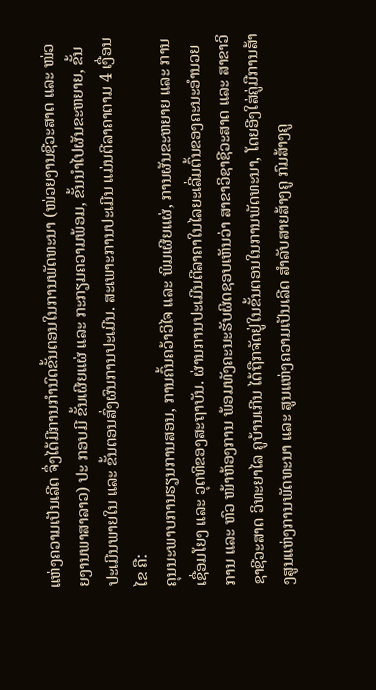ແຫ່ງຄວາມເປັນເລີດ ຈຶ່ງໄດ້ມີການກຳນົດຂັ້ນຕອນໃນການພັດທະນາ (ໜ່ວຍງານຊີວະສາດ ແລະ ໜ່ວຍງານພາສາລາວ) ປະ ກອບມີ ຂັ້ນເຜີຍແຜ່ ແລະ ກະກຽມຄວາມພ້ອມ, ຂັ້ນນຳໄປຜັນຂະຫຍາຍ, ຂັ້ນປະເມີນພາຍໃນ ແລະ ຂັ້ນຕອນສົ່ງຜົນການປະເມີນ. ສະເພາະການປະເມີນ ແມ່ນຕີລາຄາຕາມ 4 ເງື່ອນໄຂ ຄື:
ຄຸນນະພາບການຮຽນການສອນ, ການຄົ້ນຄວ້າວິໄຈ ແລະ ພິມເຜີຍແຜ່, ການຜັນຂະຫຍາຍ ແລະ ການເຊື່ອມໂຍງ ແລະ ວຸດທິຂອງສະຖາບັນ. ຜ່ານການປະເມີນຕີລາຄາໃນໄລຍະເລີ່ມຕົ້ນຂອງຄະນະອຳນວຍການ ແລະ ຫົວ ໜ້າຫ້ອງການ ພ້ອມທັງຄະນະຮັບຜິດຊອບເຫັນວ່າ ສາຂາວິຊາຊີວະສາດ ແລະ ສາຂາວິຊາຊີວະສາດ ວິທະຍາໄລ ຄູບ້ານເກີນ ໄດ້ຖືກຈັດຢູ່ໃນຂັ້ນຕອນໃນການພັດທະນາ, ໂດຍອີງໃສ່ຄູ່ມືການສ້າງສູນແຫ່ງການພັດທະນາ ແລະ ສູນແຫ່ງຄວາມເປັນເລີດ ສຳລັບສາຍສ້າງຄູ ກົມສ້າງຄູ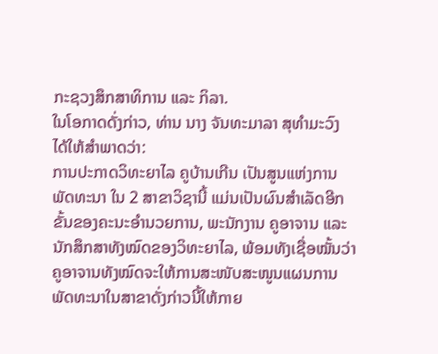ກະຊວງສຶກສາທິການ ແລະ ກິລາ.
ໃນໂອກາດດັ່ງກ່າວ, ທ່ານ ນາງ ຈັນທະມາລາ ສຸທຳມະວົງ ໄດ້ໃຫ້ສຳພາດວ່າ:
ການປະກາດວິທະຍາໄລ ຄູບ້ານເກີນ ເປັນສູນແຫ່ງການພັດທະນາ ໃນ 2 ສາຂາວິຊານີ້ ແມ່ນເປັນຜົນສຳເລັດອີກຂັ້ນຂອງຄະນະອຳນວຍການ, ພະນັກງານ ຄູອາຈານ ແລະ ນັກສຶກສາທັງໝົດຂອງວິທະຍາໄລ, ພ້ອມທັງເຊື່ອໝັ້ນວ່າ ຄູອາຈານທັງໝົດຈະໃຫ້ການສະໜັບສະໜູນແຜນການພັດທະນາໃນສາຂາດັ່ງກ່າວນີ້ໃຫ້ກາຍ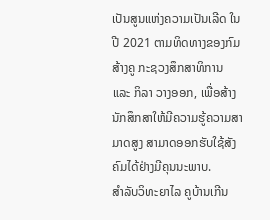ເປັນສູນແຫ່ງຄວາມເປັນເລີດ ໃນປີ 2021 ຕາມທິດທາງຂອງກົມສ້າງຄູ ກະຊວງສຶກສາທິການ ແລະ ກິລາ ວາງອອກ, ເພື່ອສ້າງນັກສຶກສາໃຫ້ມີຄວາມຮູ້ຄວາມສາມາດສູງ ສາມາດອອກຮັບໃຊ້ສັງຄົມໄດ້ຢ່າງມີຄຸນນະພາບ.
ສຳລັບວິທະຍາໄລ ຄູບ້ານເກີນ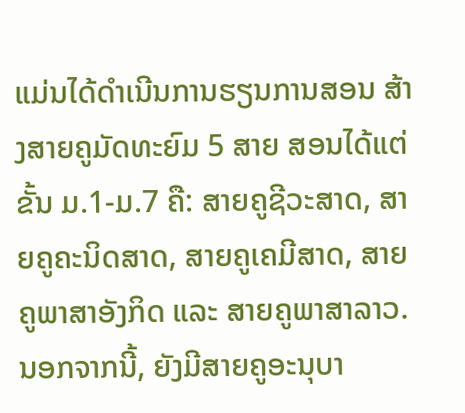ແມ່ນໄດ້ດຳເນີນການຮຽນການສອນ ສ້າງສາຍຄູມັດທະຍົມ 5 ສາຍ ສອນໄດ້ແຕ່ຂັ້ນ ມ.1-ມ.7 ຄື: ສາຍຄູຊີວະສາດ, ສາຍຄູຄະນິດສາດ, ສາຍຄູເຄມີສາດ, ສາຍຄູພາສາອັງກິດ ແລະ ສາຍຄູພາສາລາວ. ນອກຈາກນີ້, ຍັງມີສາຍຄູອະນຸບາ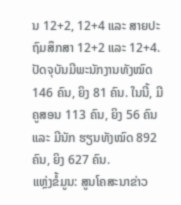ນ 12+2, 12+4 ແລະ ສາຍປະຖົມສຶກສາ 12+2 ແລະ 12+4.
ປັດຈຸບັນມີພະນັກງານທັງໝົດ 146 ຄົນ, ຍິງ 81 ຄົນ. ໃນນີ້, ມີຄູສອນ 113 ຄົນ, ຍິງ 56 ຄົນ ແລະ ມີນັກ ຮຽນທັງໝົດ 892 ຄົນ, ຍິງ 627 ຄົນ.
ແຫຼ່ງຂໍ້ມູນ: ສູນໂຄສະນາຂ່າວ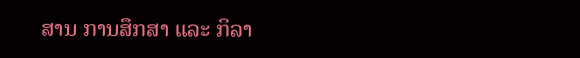ສານ ການສຶກສາ ແລະ ກິລາ